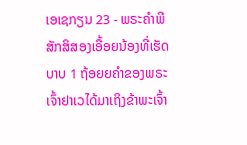ເອເຊກຽນ 23 - ພຣະຄຳພີສັກສິສອງເອື້ອຍນ້ອງທີ່ເຮັດບາບ 1 ຖ້ອຍຍຄຳຂອງພຣະເຈົ້າຢາເວໄດ້ມາເຖິງຂ້າພະເຈົ້າ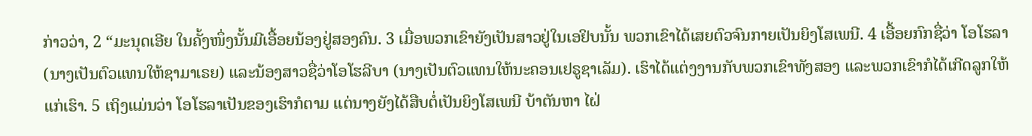ກ່າວວ່າ, 2 “ມະນຸດເອີຍ ໃນຄັ້ງໜຶ່ງນັ້ນມີເອື້ອຍນ້ອງຢູ່ສອງຄົນ. 3 ເມື່ອພວກເຂົາຍັງເປັນສາວຢູ່ໃນເອຢິບນັ້ນ ພວກເຂົາໄດ້ເສຍຕົວຈົນກາຍເປັນຍິງໂສເພນີ. 4 ເອື້ອຍກົກຊື່ວ່າ ໂອໂຮລາ (ນາງເປັນຕົວແທນໃຫ້ຊາມາເຣຍ) ແລະນ້ອງສາວຊື່ວ່າໂອໂຮລີບາ (ນາງເປັນຕົວແທນໃຫ້ນະຄອນເຢຣູຊາເລັມ). ເຮົາໄດ້ແຕ່ງງານກັບພວກເຂົາທັງສອງ ແລະພວກເຂົາກໍໄດ້ເກີດລູກໃຫ້ແກ່ເຮົາ. 5 ເຖິງແມ່ນວ່າ ໂອໂຮລາເປັນຂອງເຮົາກໍຕາມ ແຕ່ນາງຍັງໄດ້ສືບຕໍ່ເປັນຍິງໂສເພນີ ບ້າຕັນຫາ ໄຝ່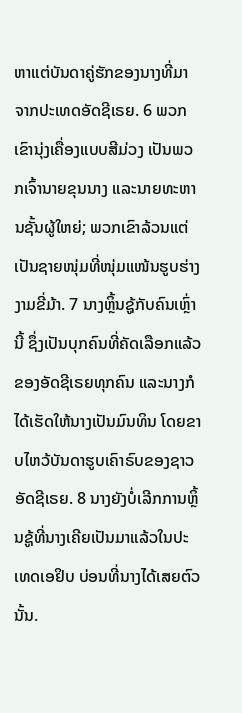ຫາແຕ່ບັນດາຄູ່ຮັກຂອງນາງທີ່ມາຈາກປະເທດອັດຊີເຣຍ. 6 ພວກເຂົານຸ່ງເຄື່ອງແບບສີມ່ວງ ເປັນພວກເຈົ້ານາຍຂຸນນາງ ແລະນາຍທະຫານຊັ້ນຜູ້ໃຫຍ່; ພວກເຂົາລ້ວນແຕ່ເປັນຊາຍໜຸ່ມທີ່ໜຸ່ມແໜ້ນຮູບຮ່າງງາມຂີ່ມ້າ. 7 ນາງຫຼິ້ນຊູ້ກັບຄົນເຫຼົ່ານີ້ ຊຶ່ງເປັນບຸກຄົນທີ່ຄັດເລືອກແລ້ວຂອງອັດຊີເຣຍທຸກຄົນ ແລະນາງກໍໄດ້ເຮັດໃຫ້ນາງເປັນມົນທິນ ໂດຍຂາບໄຫວ້ບັນດາຮູບເຄົາຣົບຂອງຊາວອັດຊີເຣຍ. 8 ນາງຍັງບໍ່ເລີກການຫຼິ້ນຊູ້ທີ່ນາງເຄີຍເປັນມາແລ້ວໃນປະເທດເອຢິບ ບ່ອນທີ່ນາງໄດ້ເສຍຕົວນັ້ນ.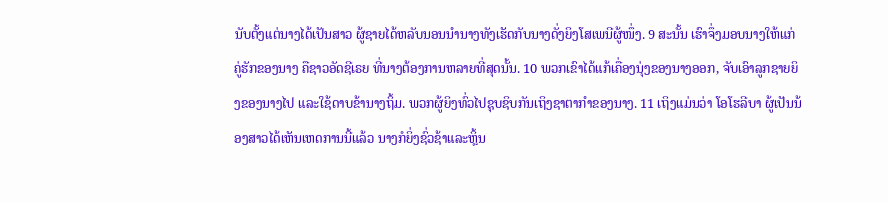ນັບຕັ້ງແຕ່ນາງໄດ້ເປັນສາວ ຜູ້ຊາຍໄດ້ຫລັບນອນນຳນາງທັງເຮັດກັບນາງດັ່ງຍິງໂສເພນີຜູ້ໜຶ່ງ. 9 ສະນັ້ນ ເຮົາຈຶ່ງມອບນາງໃຫ້ແກ່ຄູ່ຮັກຂອງນາງ ຄືຊາວອັດຊີເຣຍ ທີ່ນາງຕ້ອງການຫລາຍທີ່ສຸດນັ້ນ. 10 ພວກເຂົາໄດ້ແກ້ເຄື່ອງນຸ່ງຂອງນາງອອກ, ຈັບເອົາລູກຊາຍຍິງຂອງນາງໄປ ແລະໃຊ້ດາບຂ້ານາງຖິ້ມ. ພວກຜູ້ຍິງທົ່ວໄປຊຸບຊິບກັນເຖິງຊາຕາກຳຂອງນາງ. 11 ເຖິງແມ່ນວ່າ ໂອໂຮລີບາ ຜູ້ເປັນນ້ອງສາວໄດ້ເຫັນເຫດການນີ້ແລ້ວ ນາງກໍຍິ່ງຊົ່ວຊ້າແລະຫຼິ້ນ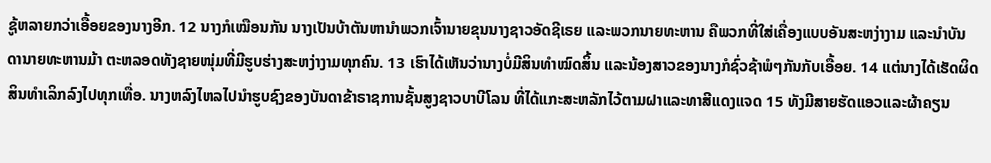ຊູ້ຫລາຍກວ່າເອື້ອຍຂອງນາງອີກ. 12 ນາງກໍເໝືອນກັນ ນາງເປັນບ້າຕັນຫານຳພວກເຈົ້ານາຍຂຸນນາງຊາວອັດຊີເຣຍ ແລະພວກນາຍທະຫານ ຄືພວກທີ່ໃສ່ເຄື່ອງແບບອັນສະຫງ່າງາມ ແລະນຳບັນດານາຍທະຫານມ້າ ຕະຫລອດທັງຊາຍໜຸ່ມທີ່ມີຮູບຮ່າງສະຫງ່າງາມທຸກຄົນ. 13 ເຮົາໄດ້ເຫັນວ່ານາງບໍ່ມີສິນທຳໝົດສິ້ນ ແລະນ້ອງສາວຂອງນາງກໍຊົ່ວຊ້າພໍໆກັນກັບເອື້ອຍ. 14 ແຕ່ນາງໄດ້ເຮັດຜິດສິນທຳເລິກລົງໄປທຸກເທື່ອ. ນາງຫລົງໄຫລໄປນຳຮູບຊົງຂອງບັນດາຂ້າຣາຊການຊັ້ນສູງຊາວບາບີໂລນ ທີ່ໄດ້ແກະສະຫລັກໄວ້ຕາມຝາແລະທາສີແດງແຈດ 15 ທັງມີສາຍຮັດແອວແລະຜ້າຄຽນ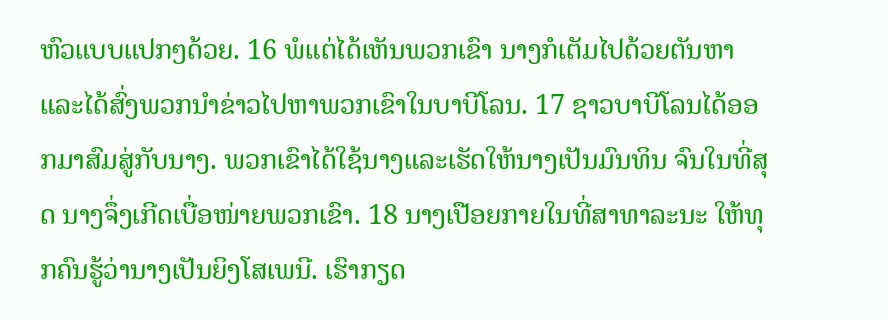ຫົວແບບແປກໆດ້ວຍ. 16 ພໍແຕ່ໄດ້ເຫັນພວກເຂົາ ນາງກໍເຕັມໄປດ້ວຍຕັນຫາ ແລະໄດ້ສົ່ງພວກນຳຂ່າວໄປຫາພວກເຂົາໃນບາບີໂລນ. 17 ຊາວບາບີໂລນໄດ້ອອກມາສົມສູ່ກັບນາງ. ພວກເຂົາໄດ້ໃຊ້ນາງແລະເຮັດໃຫ້ນາງເປັນມົນທິນ ຈົນໃນທີ່ສຸດ ນາງຈຶ່ງເກີດເບື່ອໜ່າຍພວກເຂົາ. 18 ນາງເປືອຍກາຍໃນທີ່ສາທາລະນະ ໃຫ້ທຸກຄົນຮູ້ວ່ານາງເປັນຍິງໂສເພນີ. ເຮົາກຽດ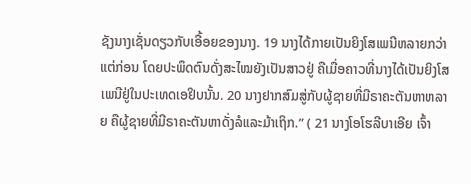ຊັງນາງເຊັ່ນດຽວກັບເອື້ອຍຂອງນາງ. 19 ນາງໄດ້ກາຍເປັນຍິງໂສເພນີຫລາຍກວ່າແຕ່ກ່ອນ ໂດຍປະພຶດຕົນດັ່ງສະໄໝຍັງເປັນສາວຢູ່ ຄືເມື່ອຄາວທີ່ນາງໄດ້ເປັນຍິງໂສເພນີຢູ່ໃນປະເທດເອຢິບນັ້ນ. 20 ນາງຢາກສົມສູ່ກັບຜູ້ຊາຍທີ່ມີຣາຄະຕັນຫາຫລາຍ ຄືຜູ້ຊາຍທີ່ມີຣາຄະຕັນຫາດັ່ງລໍແລະມ້າເຖິກ.” ( 21 ນາງໂອໂຮລີບາເອີຍ ເຈົ້າ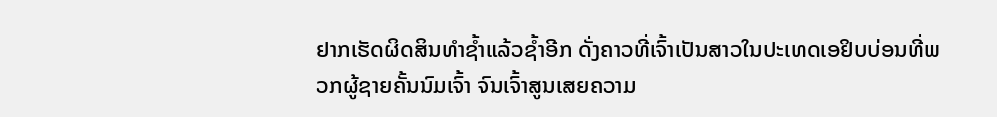ຢາກເຮັດຜິດສິນທຳຊໍ້າແລ້ວຊໍ້າອີກ ດັ່ງຄາວທີ່ເຈົ້າເປັນສາວໃນປະເທດເອຢິບບ່ອນທີ່ພວກຜູ້ຊາຍຄັ້ນນົມເຈົ້າ ຈົນເຈົ້າສູນເສຍຄວາມ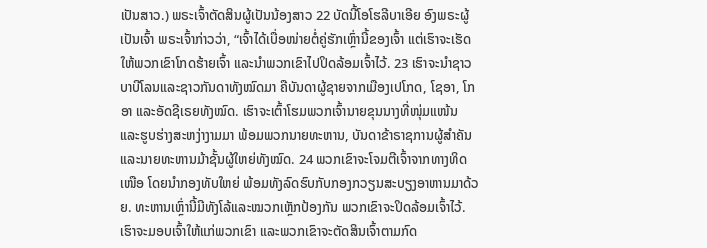ເປັນສາວ.) ພຣະເຈົ້າຕັດສິນຜູ້ເປັນນ້ອງສາວ 22 ບັດນີ້ໂອໂຮລີບາເອີຍ ອົງພຣະຜູ້ເປັນເຈົ້າ ພຣະເຈົ້າກ່າວວ່າ, “ເຈົ້າໄດ້ເບື່ອໜ່າຍຕໍ່ຄູ່ຮັກເຫຼົ່ານີ້ຂອງເຈົ້າ ແຕ່ເຮົາຈະເຮັດໃຫ້ພວກເຂົາໂກດຮ້າຍເຈົ້າ ແລະນຳພວກເຂົາໄປປິດລ້ອມເຈົ້າໄວ້. 23 ເຮົາຈະນຳຊາວບາບີໂລນແລະຊາວກັນດາທັງໝົດມາ ຄືບັນດາຜູ້ຊາຍຈາກເມືອງເປໂກດ, ໂຊອາ, ໂກອາ ແລະອັດຊີເຣຍທັງໝົດ. ເຮົາຈະເຕົ້າໂຮມພວກເຈົ້ານາຍຂຸນນາງທີ່ໜຸ່ມແໜ້ນ ແລະຮູບຮ່າງສະຫງ່າງາມມາ ພ້ອມພວກນາຍທະຫານ, ບັນດາຂ້າຣາຊການຜູ້ສຳຄັນ ແລະນາຍທະຫານມ້າຊັ້ນຜູ້ໃຫຍ່ທັງໝົດ. 24 ພວກເຂົາຈະໂຈມຕີເຈົ້າຈາກທາງທິດເໜືອ ໂດຍນຳກອງທັບໃຫຍ່ ພ້ອມທັງລົດຮົບກັບກອງກວຽນສະບຽງອາຫານມາດ້ວຍ. ທະຫານເຫຼົ່ານີ້ມີທັງໂລ້ແລະໝວກເຫຼັກປ້ອງກັນ ພວກເຂົາຈະປິດລ້ອມເຈົ້າໄວ້. ເຮົາຈະມອບເຈົ້າໃຫ້ແກ່ພວກເຂົາ ແລະພວກເຂົາຈະຕັດສິນເຈົ້າຕາມກົດ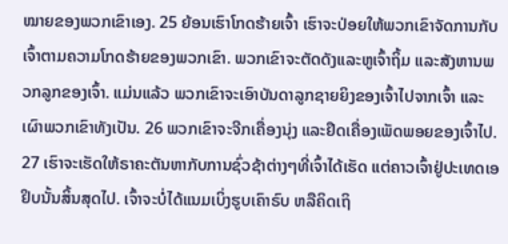ໝາຍຂອງພວກເຂົາເອງ. 25 ຍ້ອນເຮົາໂກດຮ້າຍເຈົ້າ ເຮົາຈະປ່ອຍໃຫ້ພວກເຂົາຈັດການກັບເຈົ້າຕາມຄວາມໂກດຮ້າຍຂອງພວກເຂົາ. ພວກເຂົາຈະຕັດດັງແລະຫູເຈົ້າຖິ້ມ ແລະສັງຫານພວກລູກຂອງເຈົ້າ. ແມ່ນແລ້ວ ພວກເຂົາຈະເອົາບັນດາລູກຊາຍຍິງຂອງເຈົ້າໄປຈາກເຈົ້າ ແລະເຜົາພວກເຂົາທັງເປັນ. 26 ພວກເຂົາຈະຈີກເຄື່ອງນຸ່ງ ແລະຢຶດເຄື່ອງເພັດພອຍຂອງເຈົ້າໄປ. 27 ເຮົາຈະເຮັດໃຫ້ຣາຄະຕັນຫາກັບການຊົ່ວຊ້າຕ່າງໆທີ່ເຈົ້າໄດ້ເຮັດ ແຕ່ຄາວເຈົ້າຢູ່ປະເທດເອຢິບນັ້ນສິ້ນສຸດໄປ. ເຈົ້າຈະບໍ່ໄດ້ແນມເບິ່ງຮູບເຄົາຣົບ ຫລືຄິດເຖິ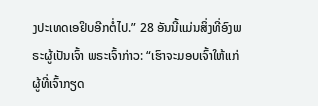ງປະເທດເອຢິບອີກຕໍ່ໄປ.” 28 ອັນນີ້ແມ່ນສິ່ງທີ່ອົງພຣະຜູ້ເປັນເຈົ້າ ພຣະເຈົ້າກ່າວ: “ເຮົາຈະມອບເຈົ້າໃຫ້ແກ່ຜູ້ທີ່ເຈົ້າກຽດ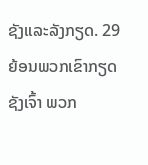ຊັງແລະລັງກຽດ. 29 ຍ້ອນພວກເຂົາກຽດຊັງເຈົ້າ ພວກ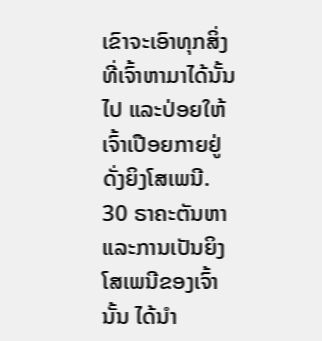ເຂົາຈະເອົາທຸກສິ່ງທີ່ເຈົ້າຫາມາໄດ້ນັ້ນໄປ ແລະປ່ອຍໃຫ້ເຈົ້າເປືອຍກາຍຢູ່ດັ່ງຍິງໂສເພນີ. 30 ຣາຄະຕັນຫາແລະການເປັນຍິງໂສເພນີຂອງເຈົ້ານັ້ນ ໄດ້ນຳ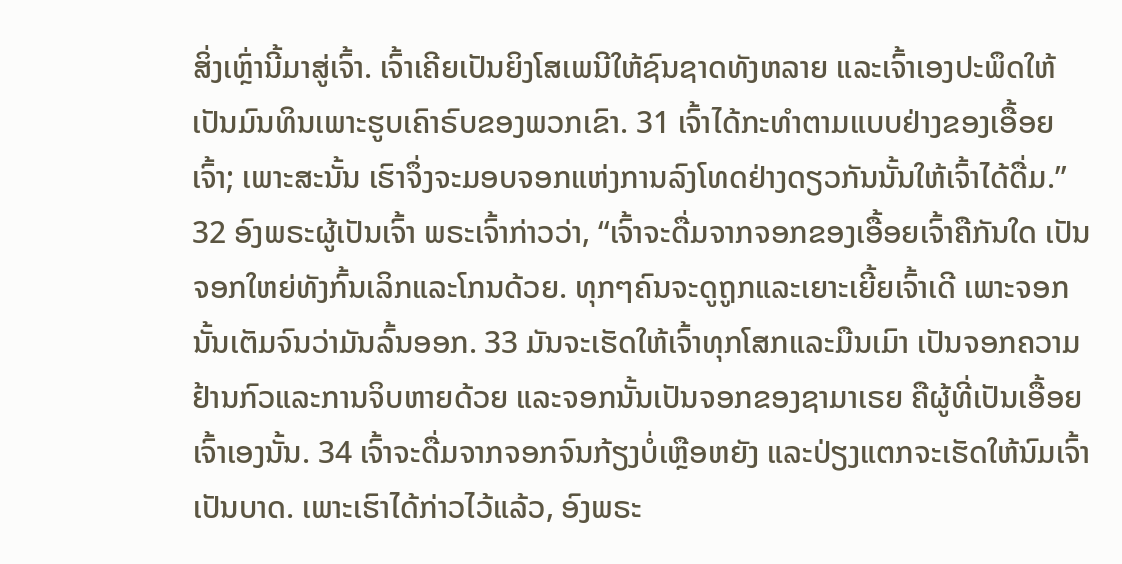ສິ່ງເຫຼົ່ານີ້ມາສູ່ເຈົ້າ. ເຈົ້າເຄີຍເປັນຍິງໂສເພນີໃຫ້ຊົນຊາດທັງຫລາຍ ແລະເຈົ້າເອງປະພຶດໃຫ້ເປັນມົນທິນເພາະຮູບເຄົາຣົບຂອງພວກເຂົາ. 31 ເຈົ້າໄດ້ກະທຳຕາມແບບຢ່າງຂອງເອື້ອຍເຈົ້າ; ເພາະສະນັ້ນ ເຮົາຈຶ່ງຈະມອບຈອກແຫ່ງການລົງໂທດຢ່າງດຽວກັນນັ້ນໃຫ້ເຈົ້າໄດ້ດື່ມ.” 32 ອົງພຣະຜູ້ເປັນເຈົ້າ ພຣະເຈົ້າກ່າວວ່າ, “ເຈົ້າຈະດື່ມຈາກຈອກຂອງເອື້ອຍເຈົ້າຄືກັນໃດ ເປັນຈອກໃຫຍ່ທັງກົ້ນເລິກແລະໂກນດ້ວຍ. ທຸກໆຄົນຈະດູຖູກແລະເຍາະເຍີ້ຍເຈົ້າເດີ ເພາະຈອກນັ້ນເຕັມຈົນວ່າມັນລົ້ນອອກ. 33 ມັນຈະເຮັດໃຫ້ເຈົ້າທຸກໂສກແລະມືນເມົາ ເປັນຈອກຄວາມຢ້ານກົວແລະການຈິບຫາຍດ້ວຍ ແລະຈອກນັ້ນເປັນຈອກຂອງຊາມາເຣຍ ຄືຜູ້ທີ່ເປັນເອື້ອຍເຈົ້າເອງນັ້ນ. 34 ເຈົ້າຈະດື່ມຈາກຈອກຈົນກ້ຽງບໍ່ເຫຼືອຫຍັງ ແລະປ່ຽງແຕກຈະເຮັດໃຫ້ນົມເຈົ້າເປັນບາດ. ເພາະເຮົາໄດ້ກ່າວໄວ້ແລ້ວ, ອົງພຣະ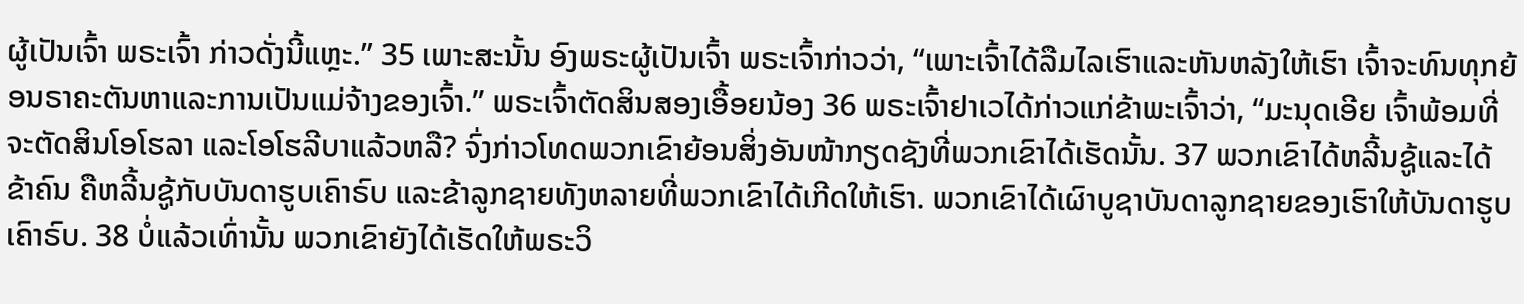ຜູ້ເປັນເຈົ້າ ພຣະເຈົ້າ ກ່າວດັ່ງນີ້ແຫຼະ.” 35 ເພາະສະນັ້ນ ອົງພຣະຜູ້ເປັນເຈົ້າ ພຣະເຈົ້າກ່າວວ່າ, “ເພາະເຈົ້າໄດ້ລືມໄລເຮົາແລະຫັນຫລັງໃຫ້ເຮົາ ເຈົ້າຈະທົນທຸກຍ້ອນຣາຄະຕັນຫາແລະການເປັນແມ່ຈ້າງຂອງເຈົ້າ.” ພຣະເຈົ້າຕັດສິນສອງເອື້ອຍນ້ອງ 36 ພຣະເຈົ້າຢາເວໄດ້ກ່າວແກ່ຂ້າພະເຈົ້າວ່າ, “ມະນຸດເອີຍ ເຈົ້າພ້ອມທີ່ຈະຕັດສິນໂອໂຮລາ ແລະໂອໂຮລີບາແລ້ວຫລື? ຈົ່ງກ່າວໂທດພວກເຂົາຍ້ອນສິ່ງອັນໜ້າກຽດຊັງທີ່ພວກເຂົາໄດ້ເຮັດນັ້ນ. 37 ພວກເຂົາໄດ້ຫລີ້ນຊູ້ແລະໄດ້ຂ້າຄົນ ຄືຫລີ້ນຊູ້ກັບບັນດາຮູບເຄົາຣົບ ແລະຂ້າລູກຊາຍທັງຫລາຍທີ່ພວກເຂົາໄດ້ເກີດໃຫ້ເຮົາ. ພວກເຂົາໄດ້ເຜົາບູຊາບັນດາລູກຊາຍຂອງເຮົາໃຫ້ບັນດາຮູບເຄົາຣົບ. 38 ບໍ່ແລ້ວເທົ່ານັ້ນ ພວກເຂົາຍັງໄດ້ເຮັດໃຫ້ພຣະວິ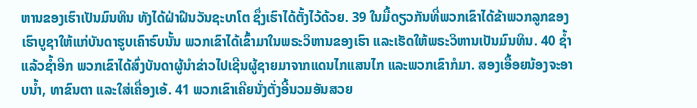ຫານຂອງເຮົາເປັນມົນທິນ ທັງໄດ້ຝ່າຝືນວັນຊະບາໂຕ ຊຶ່ງເຮົາໄດ້ຕັ້ງໄວ້ດ້ວຍ. 39 ໃນມື້ດຽວກັນທີ່ພວກເຂົາໄດ້ຂ້າພວກລູກຂອງເຮົາບູຊາໃຫ້ແກ່ບັນດາຮູບເຄົາຣົບນັ້ນ ພວກເຂົາໄດ້ເຂົ້າມາໃນພຣະວິຫານຂອງເຮົາ ແລະເຮັດໃຫ້ພຣະວິຫານເປັນມົນທິນ. 40 ຊໍ້າແລ້ວຊໍ້າອີກ ພວກເຂົາໄດ້ສົ່ງບັນດາຜູ້ນຳຂ່າວໄປເຊີນຜູ້ຊາຍມາຈາກແດນໄກແສນໄກ ແລະພວກເຂົາກໍມາ. ສອງເອື້ອຍນ້ອງຈະອາບນໍ້າ, ທາຂົນຕາ ແລະໃສ່ເຄື່ອງເອ້. 41 ພວກເຂົາເຄີຍນັ່ງຕັ່ງອີ້ນວມອັນສວຍ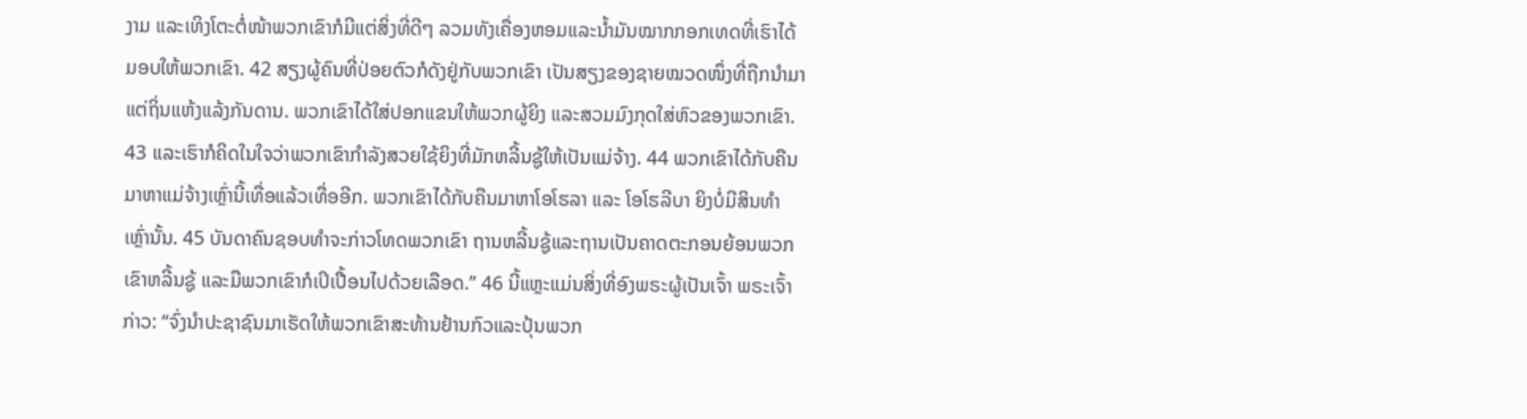ງາມ ແລະເທິງໂຕະຕໍ່ໜ້າພວກເຂົາກໍມີແຕ່ສິ່ງທີ່ດີໆ ລວມທັງເຄື່ອງຫອມແລະນໍ້າມັນໝາກກອກເທດທີ່ເຮົາໄດ້ມອບໃຫ້ພວກເຂົາ. 42 ສຽງຜູ້ຄົນທີ່ປ່ອຍຕົວກໍດັງຢູ່ກັບພວກເຂົາ ເປັນສຽງຂອງຊາຍໝວດໜຶ່ງທີ່ຖືກນຳມາແຕ່ຖິ່ນແຫ້ງແລ້ງກັນດານ. ພວກເຂົາໄດ້ໃສ່ປອກແຂນໃຫ້ພວກຜູ້ຍິງ ແລະສວມມົງກຸດໃສ່ຫົວຂອງພວກເຂົາ. 43 ແລະເຮົາກໍຄິດໃນໃຈວ່າພວກເຂົາກຳລັງສວຍໃຊ້ຍິງທີ່ມັກຫລີ້ນຊູ້ໃຫ້ເປັນແມ່ຈ້າງ. 44 ພວກເຂົາໄດ້ກັບຄືນມາຫາແມ່ຈ້າງເຫຼົ່ານີ້ເທື່ອແລ້ວເທື່ອອີກ. ພວກເຂົາໄດ້ກັບຄືນມາຫາໂອໂຮລາ ແລະ ໂອໂຮລີບາ ຍິງບໍ່ມີສິນທຳເຫຼົ່ານັ້ນ. 45 ບັນດາຄົນຊອບທຳຈະກ່າວໂທດພວກເຂົາ ຖານຫລີ້ນຊູ້ແລະຖານເປັນຄາດຕະກອນຍ້ອນພວກເຂົາຫລີ້ນຊູ້ ແລະມືພວກເຂົາກໍເປິເປື້ອນໄປດ້ວຍເລືອດ.” 46 ນີ້ແຫຼະແມ່ນສິ່ງທີ່ອົງພຣະຜູ້ເປັນເຈົ້າ ພຣະເຈົ້າກ່າວ: “ຈົ່ງນຳປະຊາຊົນມາເຮັດໃຫ້ພວກເຂົາສະທ້ານຢ້ານກົວແລະປຸ້ນພວກ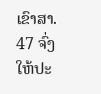ເຂົາສາ. 47 ຈົ່ງໃຫ້ປະ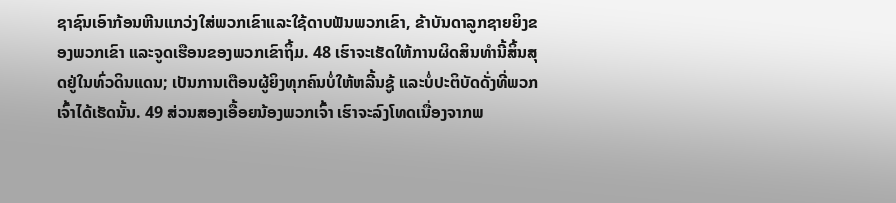ຊາຊົນເອົາກ້ອນຫີນແກວ່ງໃສ່ພວກເຂົາແລະໃຊ້ດາບຟັນພວກເຂົາ, ຂ້າບັນດາລູກຊາຍຍິງຂອງພວກເຂົາ ແລະຈູດເຮືອນຂອງພວກເຂົາຖິ້ມ. 48 ເຮົາຈະເຮັດໃຫ້ການຜິດສິນທຳນີ້ສິ້ນສຸດຢູ່ໃນທົ່ວດິນແດນ; ເປັນການເຕືອນຜູ້ຍິງທຸກຄົນບໍ່ໃຫ້ຫລີ້ນຊູ້ ແລະບໍ່ປະຕິບັດດັ່ງທີ່ພວກເຈົ້າໄດ້ເຮັດນັ້ນ. 49 ສ່ວນສອງເອື້ອຍນ້ອງພວກເຈົ້າ ເຮົາຈະລົງໂທດເນື່ອງຈາກພ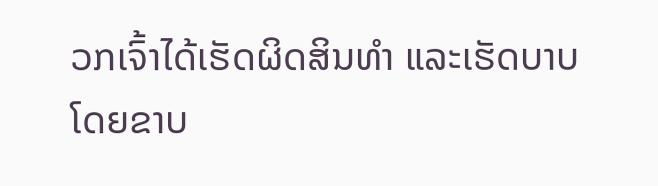ວກເຈົ້າໄດ້ເຮັດຜິດສິນທຳ ແລະເຮັດບາບໂດຍຂາບ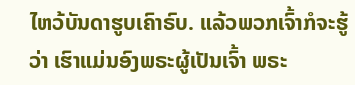ໄຫວ້ບັນດາຮູບເຄົາຣົບ. ແລ້ວພວກເຈົ້າກໍຈະຮູ້ວ່າ ເຮົາແມ່ນອົງພຣະຜູ້ເປັນເຈົ້າ ພຣະ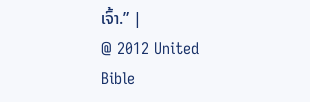ເຈົ້າ.” |
@ 2012 United Bible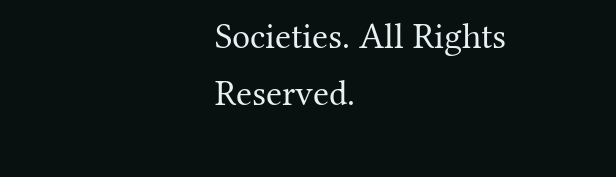Societies. All Rights Reserved.